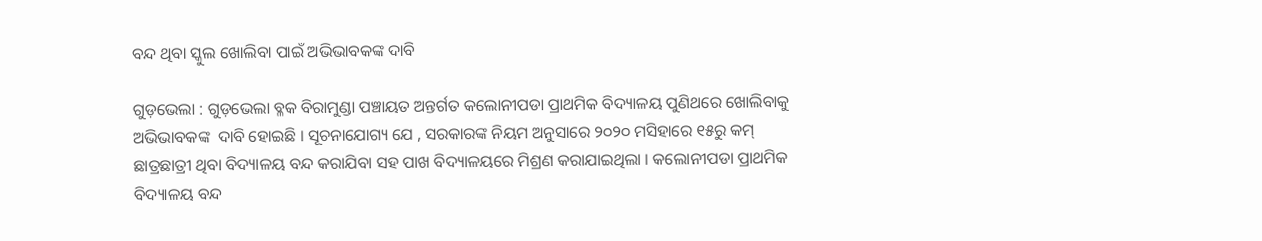ବନ୍ଦ ଥିବା ସ୍କୁଲ ଖୋଲିବା ପାଇଁ ଅଭିଭାବକଙ୍କ ଦାବି

ଗୁଡ଼ଭେଲା : ଗୁଡ଼ଭେଲା ବ୍ଳକ ବିରାମୁଣ୍ଡା ପଞ୍ଚାୟତ ଅନ୍ତର୍ଗତ କଲୋନୀପଡା ପ୍ରାଥମିକ ବିଦ୍ୟାଳୟ ପୁଣିଥରେ ଖୋଲିବାକୁ ଅଭିଭାବକଙ୍କ  ଦାବି ହୋଇଛି । ସୂଚନାଯୋଗ୍ୟ ଯେ , ସରକାରଙ୍କ ନିୟମ ଅନୁସାରେ ୨୦୨୦ ମସିହାରେ ୧୫ରୁ କମ୍ ଛାତ୍ରଛାତ୍ରୀ ଥିବା ବିଦ୍ୟାଳୟ ବନ୍ଦ କରାଯିବା ସହ ପାଖ ବିଦ୍ୟାଳୟରେ ମିଶ୍ରଣ କରାଯାଇଥିଲା । କଲୋନୀପଡା ପ୍ରାଥମିକ ବିଦ୍ୟାଳୟ ବନ୍ଦ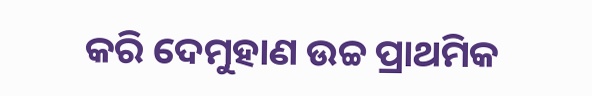କରି ଦେମୁହାଣ ଉଚ୍ଚ ପ୍ରାଥମିକ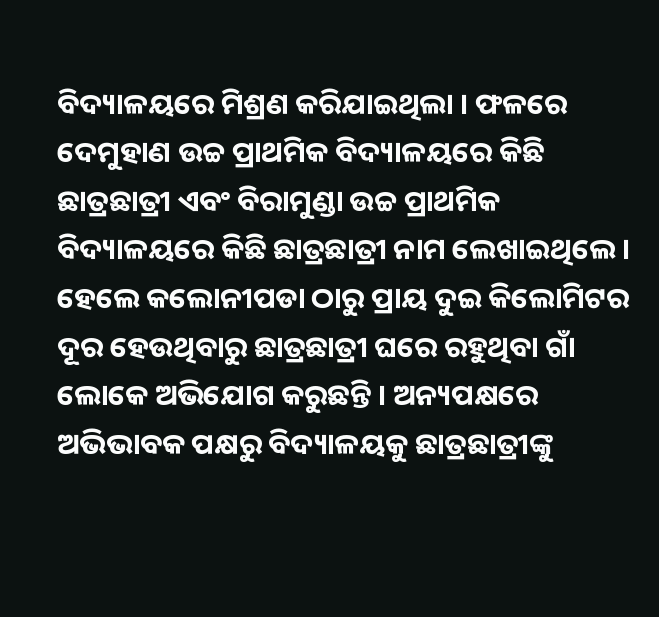ବିଦ୍ୟାଳୟରେ ମିଶ୍ରଣ କରିଯାଇଥିଲା । ଫଳରେ ଦେମୁହାଣ ଉଚ୍ଚ ପ୍ରାଥମିକ ବିଦ୍ୟାଳୟରେ କିଛି ଛାତ୍ରଛାତ୍ରୀ ଏବଂ ବିରାମୁଣ୍ଡା ଉଚ୍ଚ ପ୍ରାଥମିକ ବିଦ୍ୟାଳୟରେ କିଛି ଛାତ୍ରଛାତ୍ରୀ ନାମ ଲେଖାଇଥିଲେ । ହେଲେ କଲୋନୀପଡା ଠାରୁ ପ୍ରାୟ ଦୁଇ କିଲୋମିଟର ଦୂର ହେଉଥିବାରୁ ଛାତ୍ରଛାତ୍ରୀ ଘରେ ରହୁଥିବା ଗାଁ ଲୋକେ ଅଭିଯୋଗ କରୁଛନ୍ତି । ଅନ୍ୟପକ୍ଷରେ ଅଭିଭାବକ ପକ୍ଷରୁ ବିଦ୍ୟାଳୟକୁ ଛାତ୍ରଛାତ୍ରୀଙ୍କୁ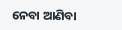ନେବା ଆଣିବା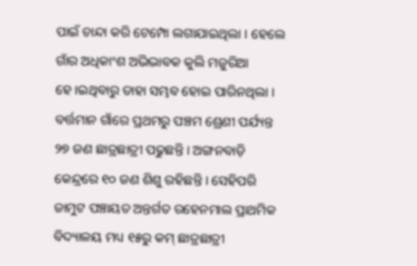ପାଇଁ ଚାନ୍ଦା କରି ଟେମ୍ପୋ ଲଗାଯାଇଥିଲା । ହେଲେ ଗାଁର ଅଧିକାଂଶ ଅଭିଭାବକ କୁଲି ମଜୁରିଆ ହେ।ଇଥିବାରୁ ତାହା ସମ୍ଭବ ହୋଇ ପାରିନଥିଲା ।
ବର୍ତ୍ତମାନ ଗାଁରେ ପ୍ରଥମରୁ ପଞ୍ଚମ ଶ୍ରେଣୀ ପର୍ଯ୍ୟନ୍ତ ୨୭ ଜଣ ଛାତ୍ରଛାତ୍ରୀ ପଢୁଛନ୍ତି । ଅଙ୍ଗନବାଡ଼ି କେନ୍ଦ୍ରରେ ୧୦ ଜଣ ଶିଶୁ ରହିଛନ୍ତି । ସେହିପରି ଜାମୁଟ ପଞ୍ଚାୟତ ଅନ୍ତର୍ଗତ ରହେନମାଲ ପ୍ରାଥମିକ ବିଦ୍ୟାଳୟ ମଧ୍ୟ ୧୫ରୁ କମ୍ ଛାତ୍ରଛାତ୍ରୀ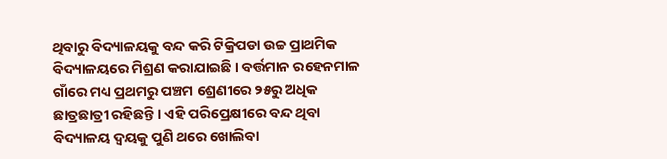ଥିବାରୁ ବିଦ୍ୟାଳୟକୁ ବନ୍ଦ କରି ଟିକ୍ରିପଡା ଉଚ୍ଚ ପ୍ରାଥମିକ ବିଦ୍ୟାଳୟରେ ମିଶ୍ରଣ କରାଯାଇଛି । ବର୍ତ୍ତମାନ ରହେନମାଳ ଗାଁରେ ମଧ୍ୟ ପ୍ରଥମରୁ ପଞ୍ଚମ ଶ୍ରେଣୀରେ ୨୫ରୁ ଅଧିକ ଛାତ୍ରଛାତ୍ରୀ ରହିଛନ୍ତି । ଏହି ପରିପ୍ରେକ୍ଷୀରେ ବନ୍ଦ ଥିବା ବିଦ୍ୟାଳୟ ଦ୍ଵୟକୁ ପୁଣି ଥରେ ଖୋଲିବା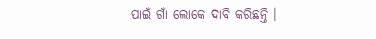ପାଇଁ ଗାଁ ଲୋକେ ଦାବି କରିଛନ୍ତି ।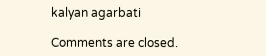kalyan agarbati

Comments are closed.